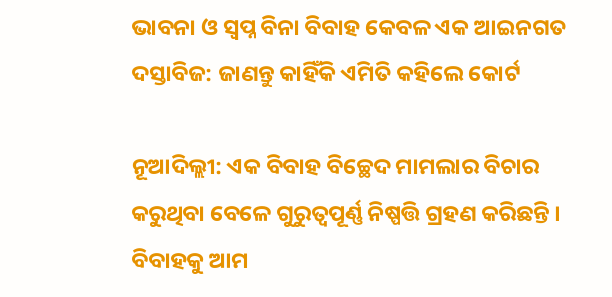ଭାବନା ଓ ସ୍ୱପ୍ନ ବିନା ବିବାହ କେବଳ ଏକ ଆଇନଗତ ଦସ୍ତାବିଜ: ଜାଣନ୍ତୁ କାହିଁକି ଏମିତି କହିଲେ କୋର୍ଟ

ନୂଆଦିଲ୍ଲୀ: ଏକ ବିବାହ ବିଚ୍ଛେଦ ମାମଲାର ବିଚାର କରୁଥିବା ବେଳେ ଗୁରୁତ୍ୱପୂର୍ଣ୍ଣ ନିଷ୍ପତ୍ତି ଗ୍ରହଣ କରିଛନ୍ତି । ବିବାହକୁ ଆମ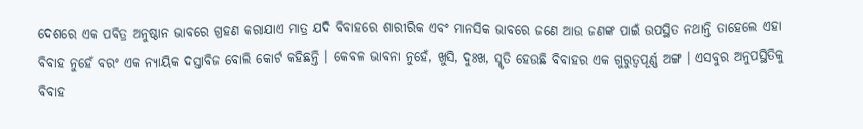ଦେଶରେ ଏକ ପବିତ୍ର ଅନୁଷ୍ଠାନ ଭାବରେ ଗ୍ରହଣ କରାଯାଏ ମାତ୍ର ଯଦି ବିବାହରେ ଶାରୀରିକ ଏବଂ ମାନସିକ ଭାବରେ ଜଣେ ଆଉ ଜଣଙ୍କ ପାଇଁ ଉପସ୍ଥିତ ନଥାନ୍ତି ତାହେଲେ ଏହା ବିବାହ ନୁହେଁ ବରଂ ଏକ ନ୍ୟାୟିକ ଦସ୍ତାବିଜ ବୋଲି କୋର୍ଟ କହିଛନ୍ତି । କେବଳ ଭାବନା ନୁହେଁ, ଖୁସି, ଦୁଃଖ, ସ୍ମୃତି ହେଉଛି ବିବାହର ଏକ ଗୁରୁତ୍ୱପୂର୍ଣ୍ଣ ଅଙ୍ଗ । ଏସବୁର ଅନୁପସ୍ଥିତିକୁ ବିବାହ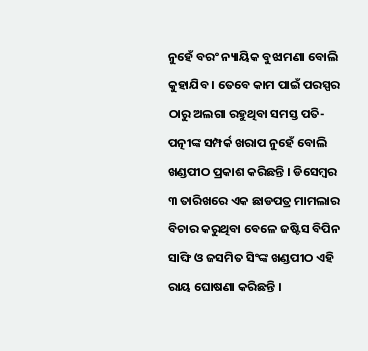ନୁହେଁ ବରଂ ନ୍ୟାୟିକ ବୁଝାମଣା ବୋଲି କୁହାଯିବ । ତେବେ କାମ ପାଇଁ ପରସ୍ପର ଠାରୁ ଅଲଗା ରହୁଥିବା ସମସ୍ତ ପତି-ପତ୍ନୀଙ୍କ ସମ୍ପର୍କ ଖରାପ ନୁହେଁ ବୋଲି ଖଣ୍ଡପୀଠ ପ୍ରକାଶ କରିଛନ୍ତି । ଡିସେମ୍ବର ୩ ତାରିଖରେ ଏକ ଛାଡପତ୍ର ମାମଲାର ବିଚାର କରୁଥିବା ବେଳେ ଜଷ୍ଟିସ ବିପିନ ସାଙ୍ଘି ଓ ଜସମିତ ସିଂଙ୍କ ଖଣ୍ଡପୀଠ ଏହି ରାୟ ଘୋଷଣା କରିଛନ୍ତି ।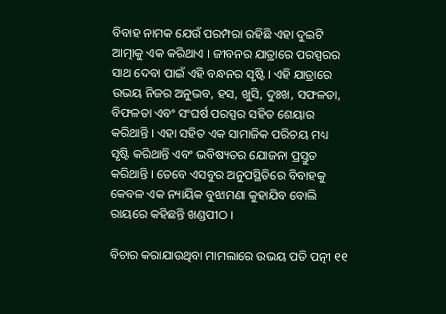ବିବାହ ନାମକ ଯେଉଁ ପରମ୍ପରା ରହିଛି ଏହା ଦୁଇଟି ଆତ୍ମାକୁ ଏକ କରିଥାଏ । ଜୀବନର ଯାତ୍ରାରେ ପରସ୍ପରର ସାଥ ଦେବା ପାଇଁ ଏହି ବନ୍ଧନର ସୃଷ୍ଟି । ଏହି ଯାତ୍ରାରେ ଉଭୟ ନିଜର ଅନୁଭବ, ହସ, ଖୁସି, ଦୁଃଖ, ସଫଳତା, ବିଫଳତା ଏବଂ ସଂଘର୍ଷ ପରସ୍ପର ସହିତ ଶେୟାର କରିଥାନ୍ତି । ଏହା ସହିତ ଏକ ସାମାଜିକ ପରିଚୟ ମଧ୍ୟ ସୃଷ୍ଟି କରିଥାନ୍ତି ଏବଂ ଭବିଷ୍ୟତର ଯୋଜନା ପ୍ରସ୍ତୁତ କରିଥାନ୍ତି । ତେବେ ଏସବୁର ଅନୁପସ୍ଥିତିରେ ବିବାହକୁ କେବଳ ଏକ ନ୍ୟାୟିକ ବୁଝାମଣା କୁହାଯିବ ବୋଲି ରାୟରେ କହିଛନ୍ତି ଖଣ୍ଡପୀଠ ।

ବିଚାର କରାଯାଉଥିବା ମାମଲାରେ ଉଭୟ ପତି ପତ୍ନୀ ୧୧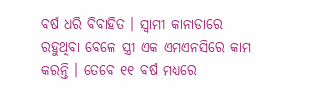ବର୍ଷ ଧରି ବିବାହିତ । ସ୍ୱାମୀ କାନାଡାରେ ରହୁଥିବା ବେଳେ ସ୍ତ୍ରୀ ଏକ ଏମଏନସିରେ କାମ କରନ୍ତି । ତେବେ ୧୧ ବର୍ଷ ମଧ୍ୟରେ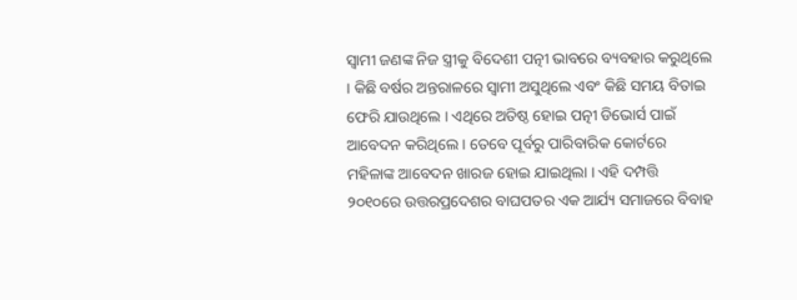ସ୍ୱାମୀ ଜଣଙ୍କ ନିଜ ସ୍ତ୍ରୀକୁ ବିଦେଶୀ ପତ୍ନୀ ଭାବରେ ବ୍ୟବହାର କରୁଥିଲେ । କିଛି ବର୍ଷର ଅନ୍ତରାଳରେ ସ୍ୱାମୀ ଅସୁଥିଲେ ଏବଂ କିଛି ସମୟ ବିତାଇ ଫେରି ଯାଉଥିଲେ । ଏଥିରେ ଅତିଷ୍ଠ ହୋଇ ପତ୍ନୀ ଡିଭୋର୍ସ ପାଇଁ ଆବେଦନ କରିଥିଲେ । ତେବେ ପୂର୍ବରୁ ପାରିବାରିକ କୋର୍ଟରେ ମହିଳାଙ୍କ ଆବେଦନ ଖାରଜ ହୋଇ ଯାଇଥିଲା । ଏହି ଦମ୍ପତ୍ତି ୨୦୧୦ରେ ଉତ୍ତରପ୍ରଦେଶର ବାଘପତର ଏକ ଆର୍ଯ୍ୟ ସମାଜରେ ବିବାହ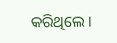କରିଥିଲେ ।